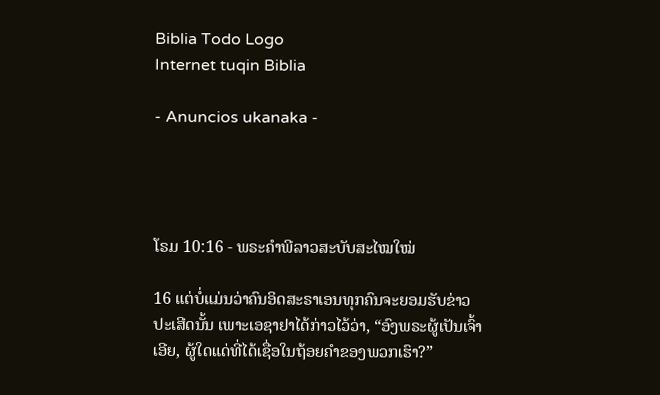Biblia Todo Logo
Internet tuqin Biblia

- Anuncios ukanaka -




ໂຣມ 10:16 - ພຣະຄຳພີລາວສະບັບສະໄໝໃໝ່

16 ແຕ່ບໍ່ແມ່ນວ່າຄົນອິດສະຣາເອນທຸກຄົນຈະຍອມຮັບຂ່າວປະເສີດນັ້ນ ເພາະເອຊາຢາໄດ້ກ່າວໄວ້ວ່າ, “ອົງພຣະຜູ້ເປັນເຈົ້າເອີຍ, ຜູ້ໃດແດ່ທີ່ໄດ້ເຊື່ອໃນຖ້ອຍຄຳຂອງພວກເຮົາ?”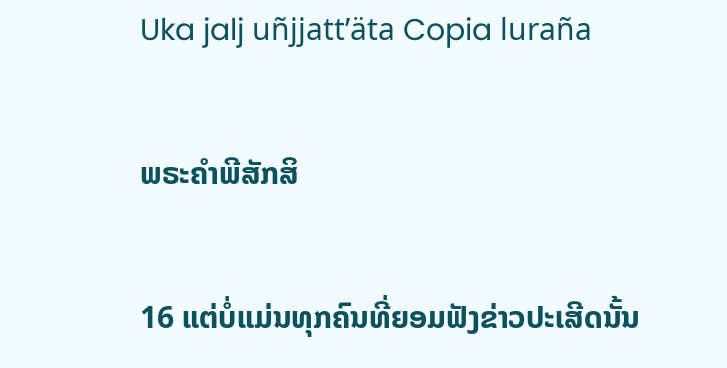Uka jalj uñjjattʼäta Copia luraña

ພຣະຄຳພີສັກສິ

16 ແຕ່ບໍ່ແມ່ນທຸກຄົນທີ່ຍອມຟັງຂ່າວປະເສີດນັ້ນ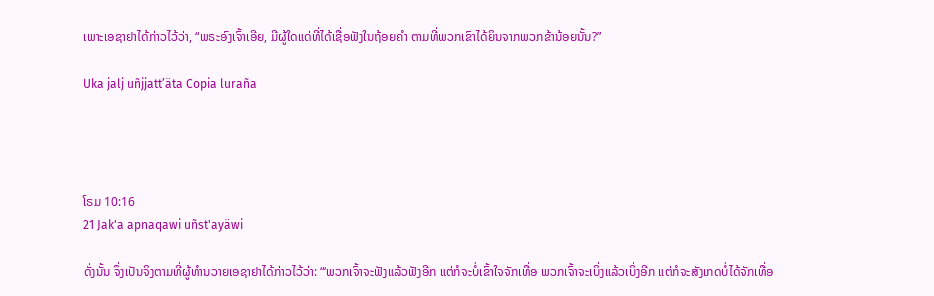ເພາະເອຊາຢາໄດ້ກ່າວໄວ້ວ່າ, “ພຣະອົງເຈົ້າເອີຍ, ມີຜູ້ໃດແດ່ທີ່ໄດ້ເຊື່ອຟັງໃນຖ້ອຍຄຳ ຕາມທີ່ພວກເຂົາໄດ້ຍິນຈາກພວກຂ້ານ້ອຍນັ້ນ?”

Uka jalj uñjjattʼäta Copia luraña




ໂຣມ 10:16
21 Jak'a apnaqawi uñst'ayäwi

ດັ່ງນັ້ນ ຈຶ່ງເປັນຈິງຕາມທີ່ຜູ້ທຳນວາຍເອຊາຢາໄດ້ກ່າວໄວ້ວ່າ: “‘ພວກເຈົ້າຈະຟັງແລ້ວຟັງອີກ ແຕ່ກໍຈະບໍ່ເຂົ້າໃຈຈັກເທື່ອ ພວກເຈົ້າຈະເບິ່ງແລ້ວເບິ່ງອີກ ແຕ່ກໍຈະສັງເກດບໍ່ໄດ້ຈັກເທື່ອ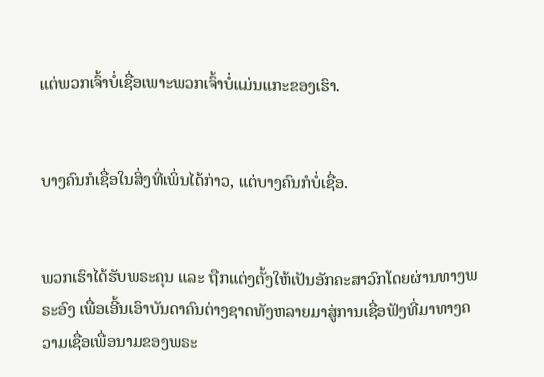ແຕ່ພວກເຈົ້າບໍ່ເຊື່ອເພາະພວກເຈົ້າບໍ່ແມ່ນແກະຂອງເຮົາ.


ບາງຄົນກໍເຊື່ອໃນສິ່ງທີ່ເພິ່ນໄດ້ກ່າວ, ແຕ່ບາງຄົນກໍບໍ່ເຊື່ອ.


ພວກເຮົາໄດ້ຮັບພຣະຄຸນ ແລະ ຖືກແຕ່ງຕັ້ງໃຫ້ເປັນອັກຄະສາວົກໂດຍຜ່ານທາງພຣະອົງ ເພື່ອເອີ້ນເອົາບັນດາຄົນຕ່າງຊາດທັງຫລາຍມາສູ່ການເຊື່ອຟັງທີ່ມາທາງຄວາມເຊື່ອເພື່ອນາມຂອງພຣະ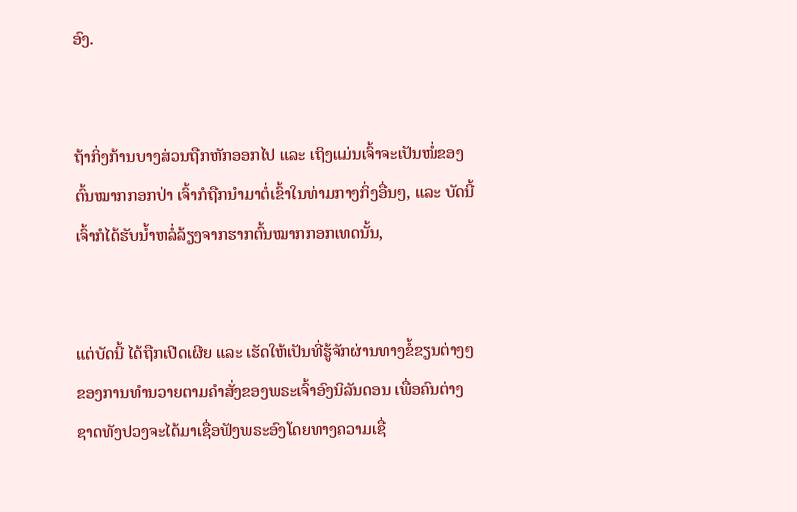ອົງ.


ຖ້າກິ່ງກ້ານບາງສ່ວນຖືກຫັກອອກໄປ ແລະ ເຖິງແມ່ນເຈົ້າຈະເປັນໜໍ່ຂອງຕົ້ນໝາກກອກປ່າ ເຈົ້າກໍຖືກນຳມາຕໍ່ເຂົ້າໃນທ່າມກາງກິ່ງອື່ນໆ, ແລະ ບັດນີ້ ເຈົ້າກໍໄດ້ຮັບນ້ຳຫລໍ່ລ້ຽງຈາກຮາກຕົ້ນໝາກກອກເທດນັ້ນ,


ແຕ່ບັດນີ້ ໄດ້ຖືກເປີດເຜີຍ ແລະ ເຮັດໃຫ້ເປັນທີ່ຮູ້ຈັກຜ່ານທາງຂໍ້ຂຽນຕ່າງໆຂອງການທຳນວາຍຕາມຄຳສັ່ງຂອງພຣະເຈົ້າອົງນິລັນດອນ ເພື່ອຄົນຕ່າງຊາດທັງປວງຈະໄດ້ມາເຊື່ອຟັງພຣະອົງໂດຍທາງຄວາມເຊື່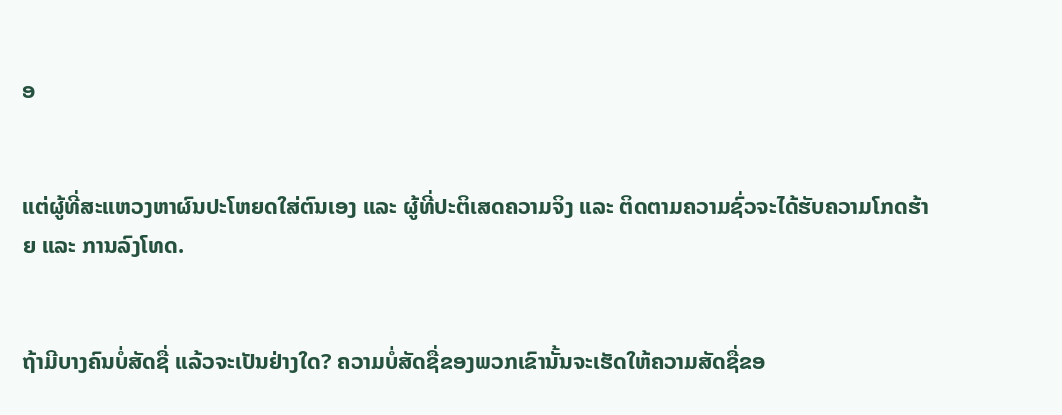ອ


ແຕ່ຜູ້ທີ່ສະແຫວງຫາຜົນປະໂຫຍດໃສ່ຕົນເອງ ແລະ ຜູ້ທີ່ປະຕິເສດຄວາມຈິງ ແລະ ຕິດຕາມຄວາມຊົ່ວຈະໄດ້ຮັບຄວາມໂກດຮ້າຍ ແລະ ການລົງໂທດ.


ຖ້າມີບາງຄົນບໍ່ສັດຊື່ ແລ້ວຈະເປັນຢ່າງໃດ? ຄວາມບໍ່ສັດຊື່ຂອງພວກເຂົານັ້ນຈະເຮັດໃຫ້ຄວາມສັດຊື່ຂອ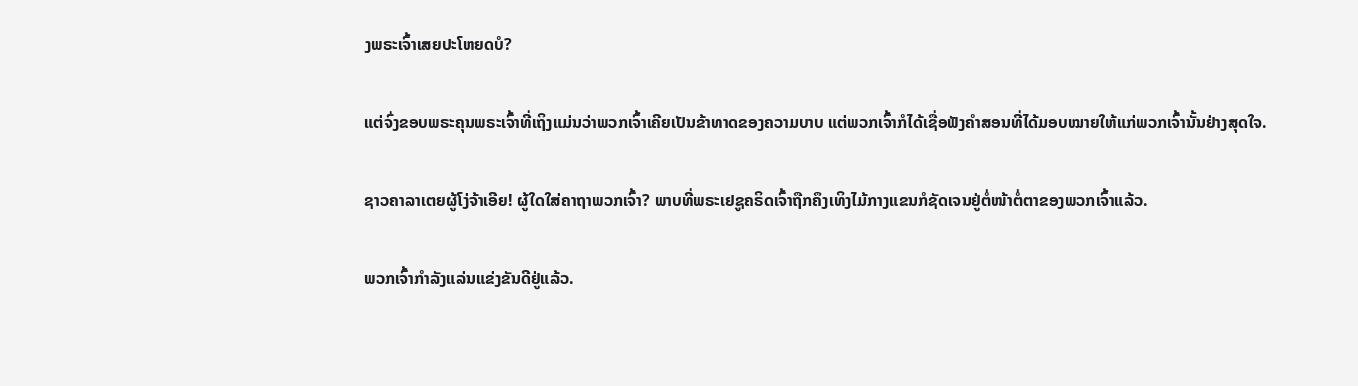ງພຣະເຈົ້າເສຍປະໂຫຍດບໍ?


ແຕ່ຈົ່ງຂອບພຣະຄຸນພຣະເຈົ້າທີ່ເຖິງແມ່ນວ່າພວກເຈົ້າເຄີຍເປັນຂ້າທາດຂອງຄວາມບາບ ແຕ່ພວກເຈົ້າກໍໄດ້ເຊື່ອຟັງຄຳສອນທີ່ໄດ້ມອບໝາຍໃຫ້ແກ່ພວກເຈົ້ານັ້ນຢ່າງສຸດໃຈ.


ຊາວຄາລາເຕຍຜູ້ໂງ່ຈ້າເອີຍ! ຜູ້ໃດໃສ່ຄາຖາພວກເຈົ້າ? ພາບທີ່ພຣະເຢຊູຄຣິດເຈົ້າຖືກຄຶງເທິງໄມ້ກາງແຂນກໍຊັດເຈນຢູ່ຕໍ່ໜ້າຕໍ່ຕາຂອງພວກເຈົ້າແລ້ວ.


ພວກເຈົ້າກຳລັງແລ່ນແຂ່ງຂັນດີຢູ່ແລ້ວ.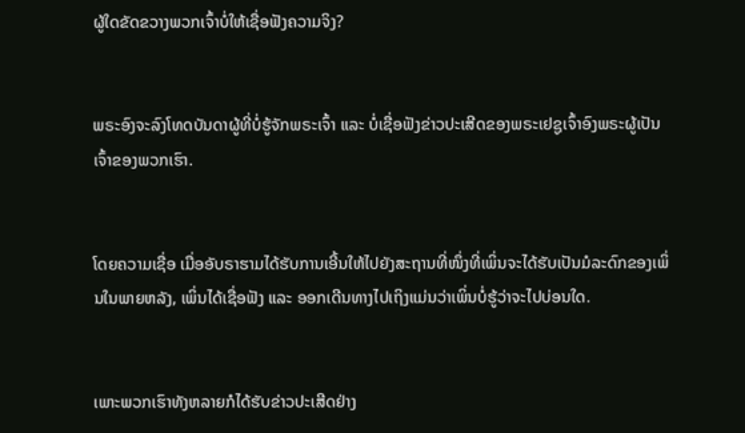ຜູ້ໃດຂັດຂວາງພວກເຈົ້າບໍ່ໃຫ້ເຊື່ອຟັງຄວາມຈິງ?


ພຣະອົງຈະລົງໂທດບັນດາຜູ້ທີ່ບໍ່ຮູ້ຈັກພຣະເຈົ້າ ແລະ ບໍ່ເຊື່ອຟັງຂ່າວປະເສີດຂອງພຣະເຢຊູເຈົ້າອົງພຣະຜູ້ເປັນເຈົ້າຂອງພວກເຮົາ.


ໂດຍຄວາມເຊື່ອ ເມື່ອອັບຣາຮາມໄດ້ຮັບການເອີ້ນໃຫ້ໄປຍັງສະຖານທີ່ໜຶ່ງທີ່ເພິ່ນຈະໄດ້ຮັບເປັນມໍລະດົກຂອງເພິ່ນໃນພາຍຫລັງ, ເພິ່ນໄດ້ເຊື່ອຟັງ ແລະ ອອກເດີນທາງໄປເຖິງແມ່ນວ່າເພິ່ນບໍ່ຮູ້ວ່າຈະໄປບ່ອນໃດ.


ເພາະພວກເຮົາທັງຫລາຍກໍໄດ້ຮັບຂ່າວປະເສີດຢ່າງ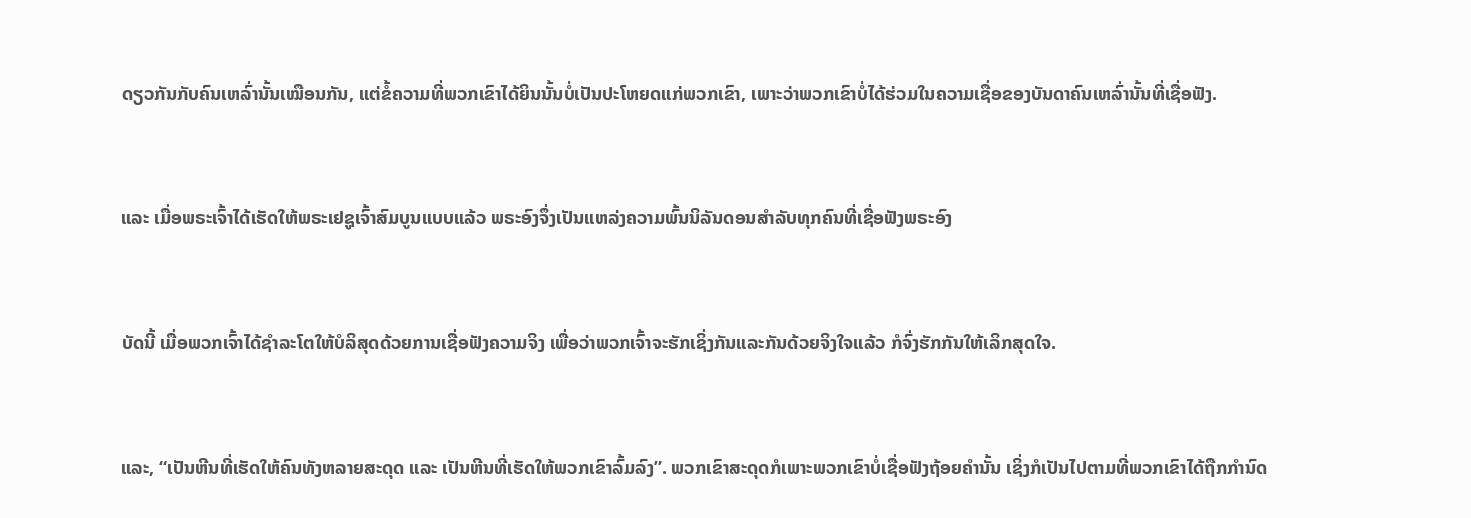ດຽວກັນກັບຄົນເຫລົ່ານັ້ນເໝືອນກັນ, ແຕ່ຂໍ້ຄວາມທີ່ພວກເຂົາໄດ້ຍິນນັ້ນບໍ່ເປັນປະໂຫຍດແກ່ພວກເຂົາ, ເພາະວ່າພວກເຂົາບໍ່ໄດ້ຮ່ວມໃນຄວາມເຊື່ອຂອງບັນດາຄົນເຫລົ່ານັ້ນທີ່ເຊື່ອຟັງ.


ແລະ ເມື່ອພຣະເຈົ້າໄດ້ເຮັດໃຫ້ພຣະເຢຊູເຈົ້າສົມບູນແບບແລ້ວ ພຣະອົງຈຶ່ງເປັນແຫລ່ງຄວາມພົ້ນນິລັນດອນສຳລັບທຸກຄົນທີ່ເຊື່ອຟັງພຣະອົງ


ບັດນີ້ ເມື່ອພວກເຈົ້າໄດ້ຊຳລະໂຕໃຫ້ບໍລິສຸດດ້ວຍການເຊື່ອຟັງຄວາມຈິງ ເພື່ອວ່າພວກເຈົ້າຈະຮັກເຊິ່ງກັນແລະກັນດ້ວຍຈິງໃຈແລ້ວ ກໍຈົ່ງຮັກກັນໃຫ້ເລິກສຸດໃຈ.


ແລະ, “ເປັນຫີນທີ່ເຮັດໃຫ້ຄົນທັງຫລາຍສະດຸດ ແລະ ເປັນຫີນທີ່ເຮັດໃຫ້ພວກເຂົາລົ້ມລົງ”. ພວກເຂົາສະດຸດກໍເພາະພວກເຂົາບໍ່ເຊື່ອຟັງຖ້ອຍຄຳນັ້ນ ເຊິ່ງກໍເປັນໄປຕາມທີ່ພວກເຂົາໄດ້ຖືກກຳນົດ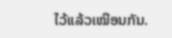ໄວ້ແລ້ວເໝືອນກັນ.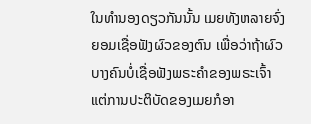ໃນທຳນອງດຽວກັນນັ້ນ ເມຍທັງຫລາຍຈົ່ງຍອມເຊື່ອຟັງຜົວຂອງຕົນ ເພື່ອວ່າຖ້າຜົວບາງຄົນບໍ່ເຊື່ອຟັງພຣະຄຳຂອງພຣະເຈົ້າ ແຕ່ການປະຕິບັດຂອງເມຍກໍອາ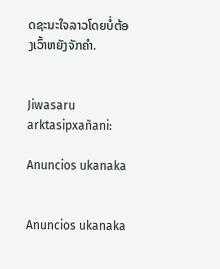ດຊະນະໃຈລາວໂດຍບໍ່ຕ້ອງເວົ້າຫຍັງຈັກຄຳ.


Jiwasaru arktasipxañani:

Anuncios ukanaka


Anuncios ukanaka